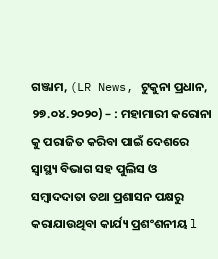ଗଞ୍ଜାମ, (LR News, ଟୁକୁନା ପ୍ରଧାନ, ୨୭.୦୪.୨୦୨୦) – : ମହାମାରୀ କରୋନା କୁ ପରାଜିତ କରିବା ପାଇଁ ଦେଶରେ ସ୍ୱାସ୍ଥ୍ୟ ବିଭାଗ ସହ ପୁଲିସ ଓ ସମ୍ବାଦଦାତା ତଥା ପ୍ରଶାସନ ପକ୍ଷରୁ କରାଯାଉଥିବା କାର୍ଯ୍ୟ ପ୍ରଶଂଶନୀୟ l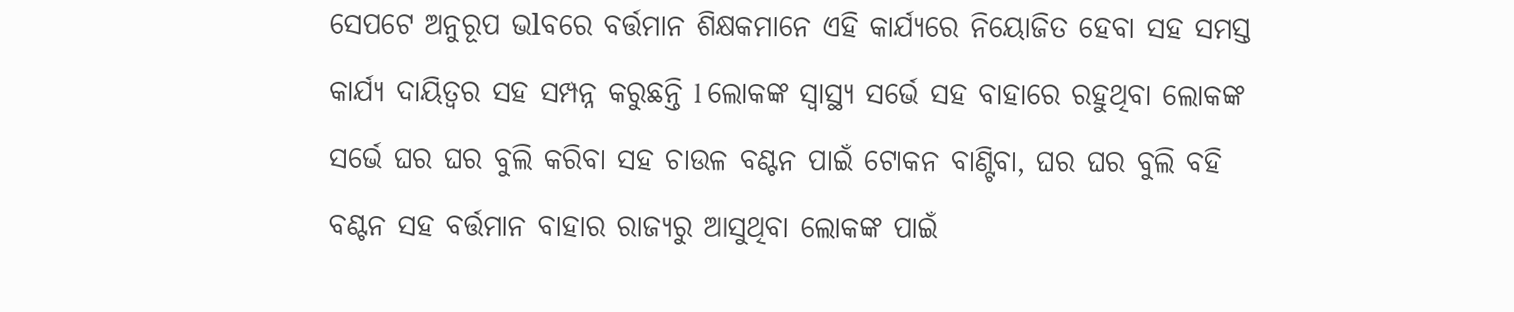ସେପଟେ ଅନୁରୂପ ଭlବରେ ବର୍ତ୍ତମାନ ଶିକ୍ଷକମାନେ ଏହି କାର୍ଯ୍ୟରେ ନିୟୋଜିତ ହେବା ସହ ସମସ୍ତ କାର୍ଯ୍ୟ ଦାୟିତ୍ଵର ସହ ସମ୍ପନ୍ନ କରୁଛନ୍ତି l ଲୋକଙ୍କ ସ୍ୱାସ୍ଥ୍ୟ ସର୍ଭେ ସହ ବାହାରେ ରହୁଥିବା ଲୋକଙ୍କ ସର୍ଭେ ଘର ଘର ବୁଲି କରିବା ସହ ଚାଉଳ ବଣ୍ଟନ ପାଇଁ ଟୋକନ ବାଣ୍ଟିବା, ଘର ଘର ବୁଲି ବହି ବଣ୍ଟନ ସହ ବର୍ତ୍ତମାନ ବାହାର ରାଜ୍ୟରୁ ଆସୁଥିବା ଲୋକଙ୍କ ପାଇଁ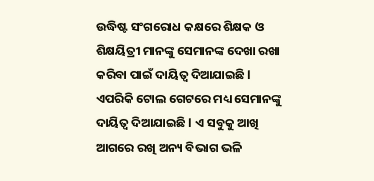ଉଦ୍ଧିଷ୍ଟ ସଂଗରୋଧ କକ୍ଷରେ ଶିକ୍ଷକ ଓ ଶିକ୍ଷୟିତ୍ରୀ ମାନଙ୍କୁ ସେମାନଙ୍କ ଦେଖା ରଖା କରିବା ପାଇଁ ଦାୟିତ୍ଵ ଦିଆଯାଇଛି l ଏପରିକି ଟୋଲ ଗେଟରେ ମଧ୍ୟ ସେମାନଙ୍କୁ ଦାୟିତ୍ଵ ଦିଆଯାଇଛି l ଏ ସବୁକୁ ଆଖି ଆଗରେ ରଖି ଅନ୍ୟ ବିଭାଗ ଭଳି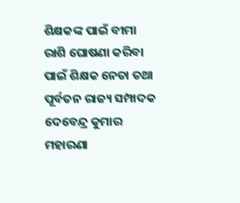ଶିକ୍ଷକଙ୍କ ପାଇଁ ବୀମା ରାଶି ଘୋଷଣା କରିବା ପାଇଁ ଶିକ୍ଷକ ନେତା ତଥା ପୂର୍ବତନ ରାଜ୍ୟ ସମ୍ପାଦକ ଦେବେନ୍ଦ୍ର କୁମାର ମହାରଣା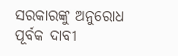ସରକାରଙ୍କୁ ଅନୁରୋଧ ପୂର୍ବକ ଦାବୀ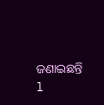ଜଣାଇଛନ୍ତି l